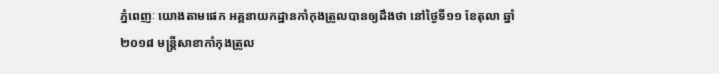ភ្នំពេញៈ យោងតាមផេក អគ្គនាយកដ្ឋានកាំកុងត្រូលបានឲ្យដឹងថា នៅថ្ងៃទី១១ ខែតុលា ឆ្នាំ២០១៨ មន្រ្តីសាខាកាំកុងត្រូល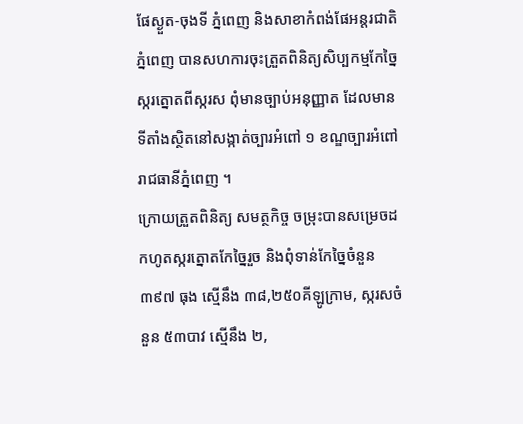ផែស្ងួត-ចុងទី ភ្នំពេញ និងសាខាកំពង់ផែអន្តរជាតិភ្នំពេញ បានសហការចុះត្រួតពិនិត្យសិប្បកម្មកែច្នៃស្ករត្នោតពីស្ករស ពុំមានច្បាប់អនុញ្ញាត ដែលមានទីតាំងស្ថិតនៅសង្កាត់ច្បារអំពៅ ១ ខណ្ឌច្បារអំពៅ រាជធានីភ្នំពេញ ។
ក្រោយត្រួតពិនិត្យ សមត្ថកិច្ច ចម្រុះបានសម្រេចដកហូតស្ករត្នោតកែច្នៃរួច និងពុំទាន់កែច្នៃចំនួន ៣៩៧ ធុង ស្មើនឹង ៣៨,២៥០គីឡូក្រាម, ស្ករសចំនួន ៥៣បាវ ស្មើនឹង ២,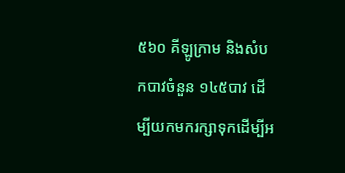៥៦០ គីឡូក្រាម និងសំបកបាវចំនួន ១៤៥បាវ ដើម្បីយកមករក្សាទុកដើម្បីអ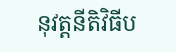នុវត្តនីតិវិធីប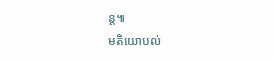ន្ត៕
មតិយោបល់